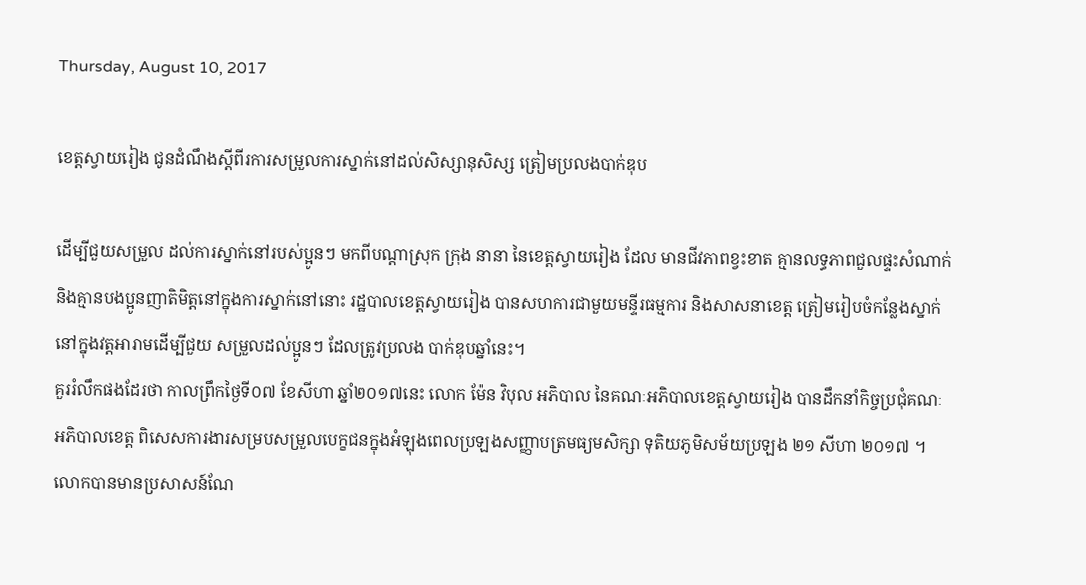Thursday, August 10, 2017

ខេត្តស្វាយរៀង ជូនដំណឹងស្តីពីរការសម្រួលការស្នាក់នៅដល់សិស្សានុសិស្ស ត្រៀមប្រលងបាក់ឌុប

ដើម្បីជួយសម្រួល ដល់ការស្នាក់នៅរបស់ប្អូនៗ មកពីបណ្តាស្រុក ក្រុង នានា នៃខេត្តស្វាយរៀង ដែល មានជីវភាពខ្វះខាត គ្មានលទ្ធភាពជួលផ្ទះសំណាក់ និងគ្មានបងប្អូនញាតិមិត្តនៅក្នុងការស្នាក់នៅនោះ រដ្ឋបាលខេត្តស្វាយរៀង បានសហការជាមួយមន្ទីរធម្មការ និងសាសនាខេត្ត ត្រៀមរៀបចំកន្លែងស្នាក់នៅក្នុងវត្តអារាមដើម្បីជួយ សម្រួលដល់ប្អូនៗ ដែលត្រូវប្រលង បាក់ឌុបឆ្នាំនេះ។
គួររំលឹកផងដែរថា កាលព្រឹកថ្ងៃទី០៧ ខែសីហា ឆ្នាំ២០១៧នេះ លោក ម៉ែន វិបុល អភិបាល នៃគណៈអភិបាលខេត្តស្វាយរៀង បានដឹកនាំកិច្ចប្រជុំគណៈអភិបាលខេត្ត ពិសេសការងារសម្របសម្រួលបេក្ខជនក្នុងអំឡុងពេលប្រឡងសញ្ញាបត្រមធ្យមសិក្សា ទុតិយភូមិសម័យប្រឡង ២១ សីហា ២០១៧ ។
លោកបានមានប្រសាសន៍ណែ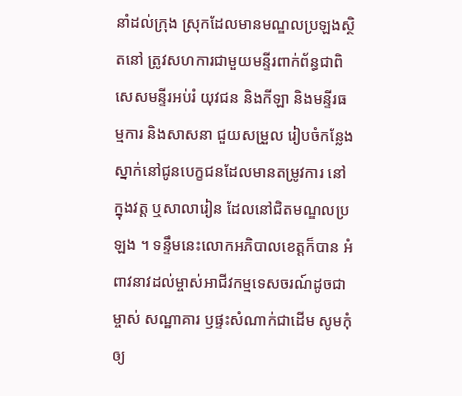នាំដល់ក្រុង ស្រុកដែលមានមណ្ឌលប្រឡងស្ថិតនៅ ត្រូវសហការជាមួយមន្ទីរពាក់ព័ន្ធជាពិសេសមន្ទីរអប់រំ យុវជន និងកីឡា និងមន្ទីរធម្មការ និងសាសនា ជួយសម្រួល រៀបចំកន្លែងស្នាក់នៅជូនបេក្ខជនដែលមានតម្រូវការ នៅក្នុងវត្ត ឬសាលារៀន ដែលនៅជិតមណ្ឌលប្រឡង ។ ទន្ទឹមនេះលោកអភិបាលខេត្តក៏បាន អំពាវនាវដល់ម្ចាស់អាជីវកម្មទេសចរណ៍ដូចជាម្ចាស់ សណ្ឋាគារ ឫផ្ទះសំណាក់ជាដើម សូមកុំឲ្យ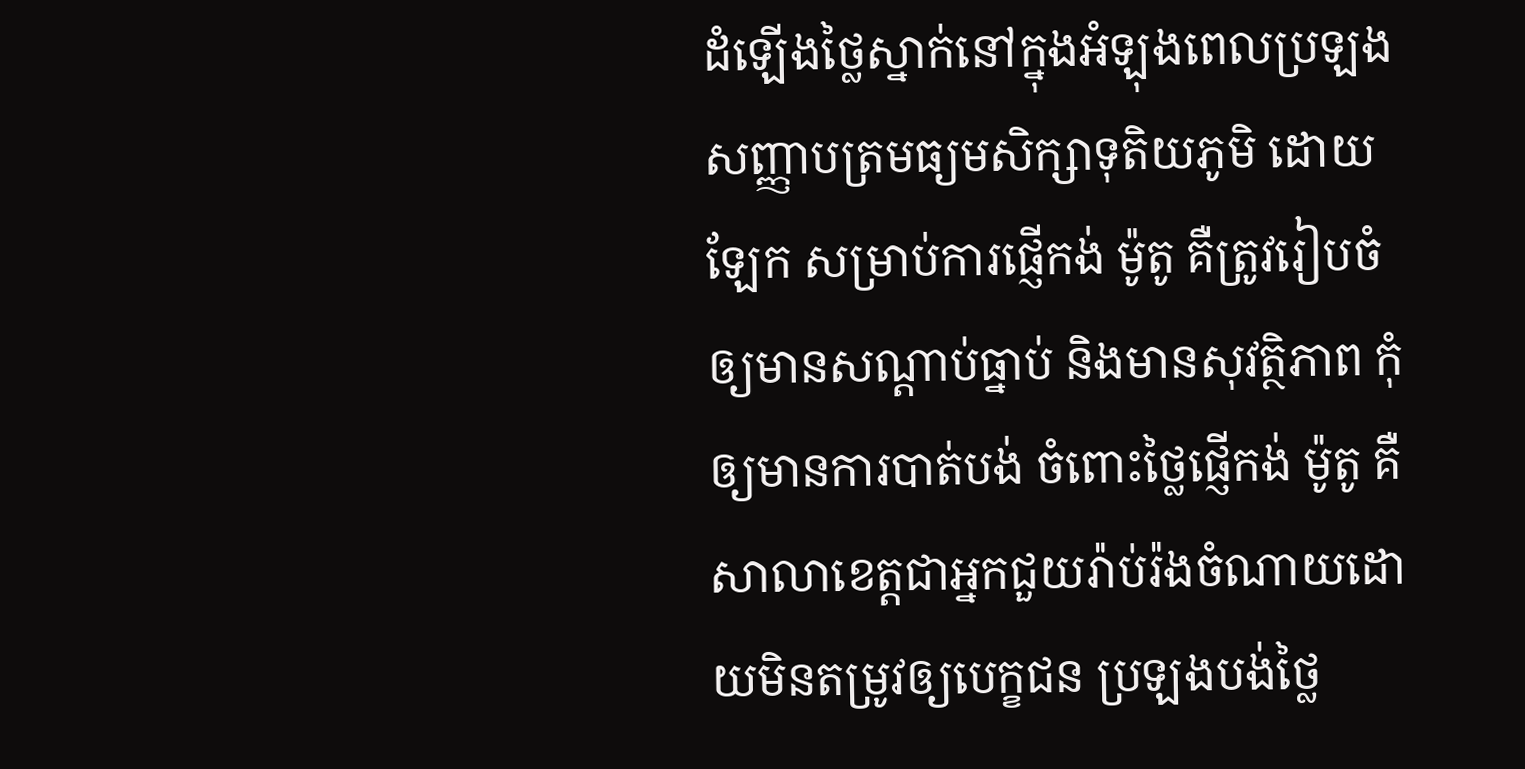ដំឡើងថ្លៃស្នាក់នៅក្នុងអំឡុងពេលប្រឡងសញ្ញាបត្រមធ្យមសិក្សាទុតិយភូមិ ដោយឡែក សម្រាប់ការផ្ញើកង់ ម៉ូតូ គឺត្រូវរៀបចំឲ្យមានសណ្ដាប់ធ្នាប់ និងមានសុវត្ថិភាព កុំឲ្យមានការបាត់បង់ ចំពោះថ្លៃផ្ញើកង់ ម៉ូតូ គឺសាលាខេត្តជាអ្នកជួយរ៉ាប់រ៉ងចំណាយដោយមិនតម្រូវឲ្យបេក្ខជន ប្រឡងបង់ថ្លៃ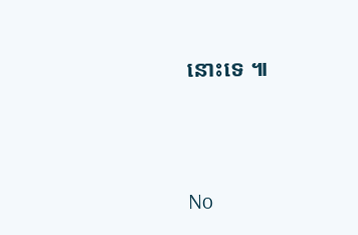នោះទេ ៕




No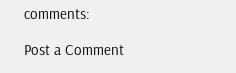comments:

Post a Comment